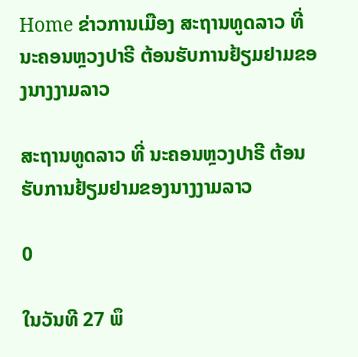Home ຂ່າວການເມືອງ ສະຖານທູດລາວ ທີ່ ນະຄອນຫຼວງປາຣີ ຕ້ອນຮັບການຢ້ຽມຢາມຂອງນາງງາມລາວ

ສະຖານທູດລາວ ທີ່ ນະຄອນຫຼວງປາຣີ ຕ້ອນຮັບການຢ້ຽມຢາມຂອງນາງງາມລາວ

0

ໃນວັນທີ 27 ພຶ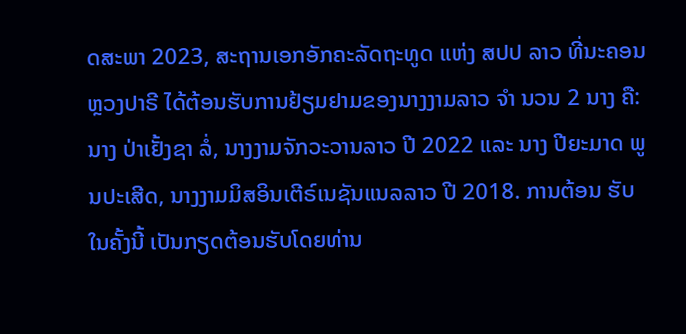ດສະພາ 2023, ສະຖານເອກອັກຄະລັດຖະທູດ ແຫ່ງ ສປປ ລາວ ທີ່ນະຄອນຫຼວງປາຣີ ໄດ້ຕ້ອນຮັບການຢ້ຽມຢາມຂອງນາງງາມລາວ ຈຳ ນວນ 2 ນາງ ຄື: ນາງ ປ່າເຢັ້ງຊາ ລໍ່, ນາງງາມຈັກວະວານລາວ ປີ 2022 ແລະ ນາງ ປີຍະມາດ ພູນປະເສີດ, ນາງງາມມິສອິນເຕີຣ໌ເນຊັນແນລລາວ ປີ 2018. ການຕ້ອນ ຮັບໃນຄັ້ງນີ້ ເປັນກຽດຕ້ອນຮັບໂດຍທ່ານ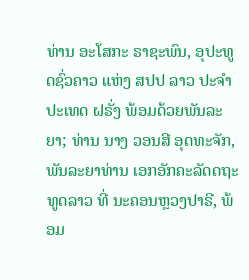ທ່ານ ອະໂສກະ ຣາຊະພົນ, ອຸປະທູດຊົ່ວຄາວ ແຫ່ງ ສປປ ລາວ ປະຈຳປະເທດ ຝຣັ່ງ ພ້ອມດ້ວຍພັນລະຍາ; ທ່ານ ນາງ ວອນສີ ອຸດທະຈັກ, ພັນລະຍາທ່ານ ເອກອັກຄະລັດດຖະທູດລາວ ທີ່ ນະຄອນຫຼວງປາຣີ, ພ້ອມ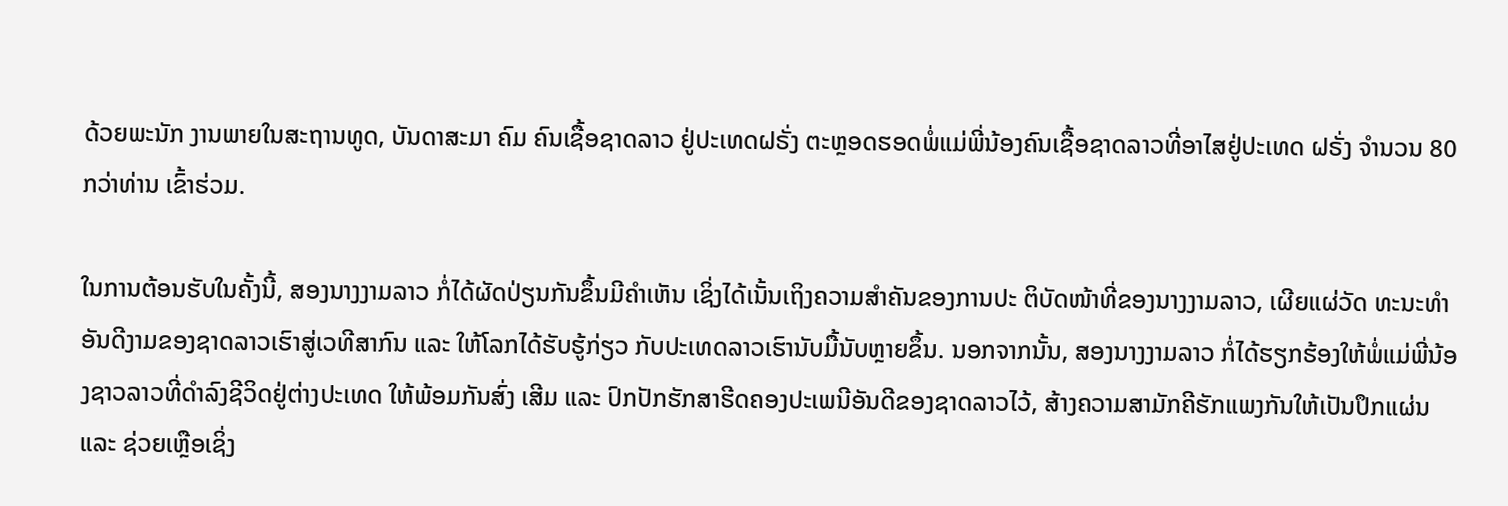ດ້ວຍພະນັກ ງານພາຍໃນສະຖານທູດ, ບັນດາສະມາ ຄົມ ຄົນເຊື້ອຊາດລາວ ຢູ່ປະເທດຝຣັ່ງ ຕະຫຼອດຮອດພໍ່ແມ່ພີ່ນ້ອງຄົນເຊື້ອຊາດລາວທີ່ອາໄສຢູ່ປະເທດ ຝຣັ່ງ ຈໍານວນ 80 ກວ່າທ່ານ ເຂົ້າຮ່ວມ.

ໃນການຕ້ອນຮັບໃນຄັ້ງນີ້, ສອງນາງງາມລາວ ກໍ່ໄດ້ຜັດປ່ຽນກັນຂຶ້ນມີຄຳເຫັນ ເຊິ່ງໄດ້ເນັ້ນເຖິງຄວາມສຳຄັນຂອງການປະ ຕິບັດໜ້າທີ່ຂອງນາງງາມລາວ, ເຜີຍແຜ່ວັດ ທະນະທຳອັນດີງາມຂອງຊາດລາວເຮົາສູ່ເວທີສາກົນ ແລະ ໃຫ້ໂລກໄດ້ຮັບຮູ້ກ່ຽວ ກັບປະເທດລາວເຮົານັບມື້ນັບຫຼາຍຂຶ້ນ. ນອກຈາກນັ້ນ, ສອງນາງງາມລາວ ກໍ່ໄດ້ຮຽກຮ້ອງໃຫ້ພໍ່ແມ່ພີ່ນ້ອງຊາວລາວທີ່ດຳລົງຊີວິດຢູ່ຕ່າງປະເທດ ໃຫ້ພ້ອມກັນສົ່ງ ເສີມ ແລະ ປົກປັກຮັກສາຮີດຄອງປະເພນີອັນດີຂອງຊາດລາວໄວ້, ສ້າງຄວາມສາມັກຄີຮັກແພງກັນໃຫ້ເປັນປຶກແຜ່ນ ແລະ ຊ່ວຍເຫຼືອເຊິ່ງ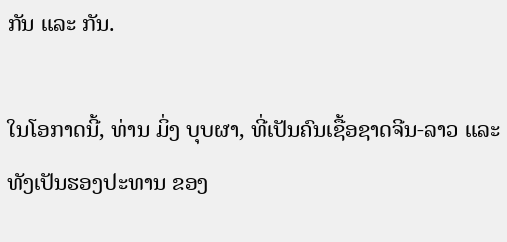ກັນ ແລະ ກັນ.

ໃນໂອກາດນີ້, ທ່ານ ມິ່ງ ບຸບຜາ, ທີ່ເປັນຄົນເຊື້ອຊາດຈີນ-ລາວ ແລະ ທັງເປັນຮອງປະທານ ຂອງ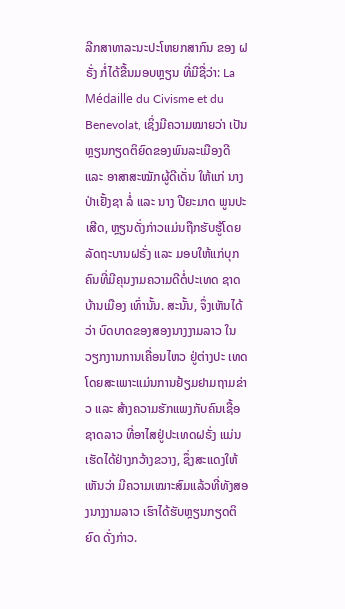ລີກສາທາລະນະປະໂຫຍກສາກົນ ຂອງ ຝຣັ່ງ ກໍ່ໄດ້ຂື້ນມອບຫຼຽນ ທີ່ມີຊື່ວ່າ: La Médaille du Civisme et du Benevolat, ເຊິ່ງມີຄວາມໝາຍວ່າ ເປັນຫຼຽນກຽດຕິຍົດຂອງພົນລະເມືອງດີ ແລະ ອາສາສະໝັກຜູ້ດີເດັ່ນ ໃຫ້ແກ່ ນາງ ປ່າເຢັ້ງຊາ ລໍ່ ແລະ ນາງ ປີຍະມາດ ພູນປະເສີດ, ຫຼຽນດັ່ງກ່າວແມ່ນຖືກຮັບຮູ້ໂດຍລັດຖະບານຝຣັ່ງ ແລະ ມອບໃຫ້ແກ່ບຸກຄົນທີ່ມີຄຸນງາມຄວາມດີຕໍ່ປະເທດ ຊາດບ້ານເມືອງ ເທົ່ານັ້ນ. ສະນັ້ນ, ຈຶ່ງເຫັນໄດ້ວ່າ ບົດບາດຂອງສອງນາງງາມລາວ ໃນວຽກງານການເຄື່ອນໄຫວ ຢູ່ຕ່າງປະ ເທດ ໂດຍສະເພາະແມ່ນການຢ້ຽມຢາມຖາມຂ່າວ ແລະ ສ້າງຄວາມຮັກແພງກັບຄົນເຊື້ອຊາດລາວ ທີ່ອາໄສຢູ່ປະເທດຝຣັ່ງ ແມ່ນເຮັດໄດ້ຢ່າງກວ້າງຂວາງ, ຊຶ່ງສະແດງໃຫ້ເຫັນວ່າ ມີຄວາມເໝາະສົມແລ້ວທີ່ທັງສອງນາງງາມລາວ ເຮົາໄດ້ຮັບຫຼຽນກຽດຕິຍົດ ດັ່ງກ່າວ.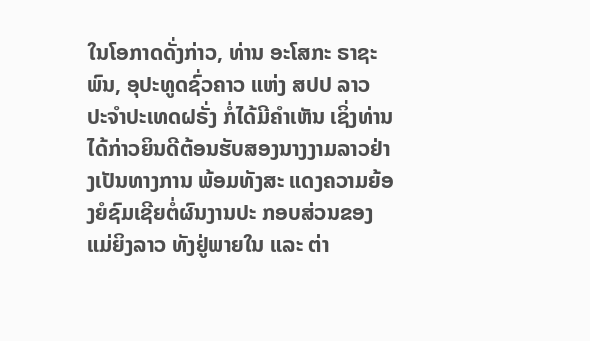ໃນໂອກາດດັ່ງກ່າວ, ທ່ານ ອະໂສກະ ຣາຊະພົນ, ອຸປະທູດຊົ່ວຄາວ ແຫ່ງ ສປປ ລາວ ປະຈຳປະເທດຝຣັ່ງ ກໍ່ໄດ້ມີຄຳເຫັນ ເຊິ່ງທ່ານໄດ້ກ່າວຍິນດີຕ້ອນຮັບສອງນາງງາມລາວຢ່າງເປັນທາງການ ພ້ອມທັງສະ ແດງຄວາມຍ້ອງຍໍຊົມເຊີຍຕໍ່ຜົນງານປະ ກອບສ່ວນຂອງແມ່ຍິງລາວ ທັງຢູ່ພາຍໃນ ແລະ ຕ່າ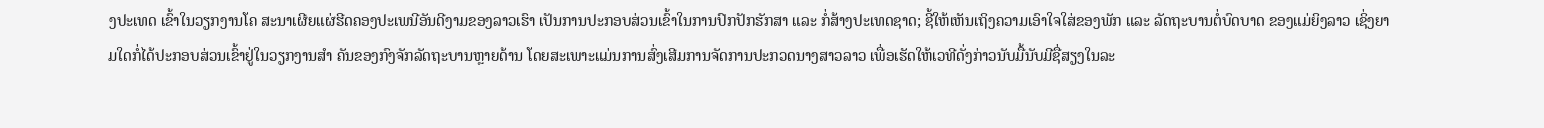ງປະເທດ ເຂົ້າໃນວຽກງານໂຄ ສະນາເຜີຍແຜ່ຮີດຄອງປະເພນີອັນດີງາມຂອງລາວເຮົາ ເປັນການປະກອບສ່ວນເຂົ້າໃນການປົກປັກຮັກສາ ແລະ ກໍ່ສ້າງປະເທດຊາດ; ຊີ້ໃຫ້ເຫັນເຖິງຄວາມເອົາໃຈໃສ່ຂອງພັກ ແລະ ລັດຖະບານຕໍ່ບົດບາດ ຂອງແມ່ຍິງລາວ ເຊິ່ງຍາມໃດກໍ່ໄດ້ປະກອບສ່ວນເຂົ້າຢູ່ໃນວຽກງານສຳ ຄັນຂອງກົງຈັກລັດຖະບານຫຼາຍດ້ານ ໂດຍສະເພາະແມ່ນການສົ່ງເສີມການຈັດການປະກວດນາງສາວລາວ ເພື່ອເຮັດໃຫ້ເວທີດັ່ງກ່າວນັບມື້ນັບມີຊື່ສຽງໃນລະ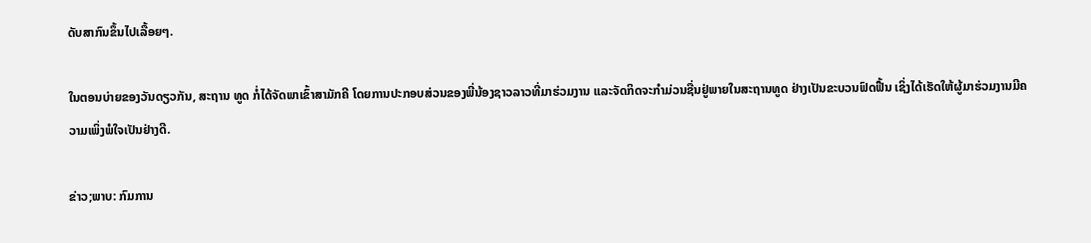ດັບສາກົນຂຶ້ນໄປເລື້ອຍໆ.

ໃນຕອນບ່າຍຂອງວັນດຽວກັນ, ສະຖານ ທູດ ກໍ່ໄດ້ຈັດພາເຂົ້າສາມັກຄີ ໂດຍການປະກອບສ່ວນຂອງພີ່ນ້ອງຊາວລາວທີ່ມາຮ່ວມງານ ແລະຈັດກິດຈະກຳມ່ວນຊື່ນຢູ່ພາຍໃນສະຖານທູດ ຢ່າງເປັນຂະບວນຟົດຟື້ນ ເຊິ່ງໄດ້ເຮັດໃຫ້ຜູ້ມາຮ່ວມງານມີຄວາມເພິ່ງພໍໃຈເປັນຢ່າງດີ.

ຂ່າວ;ພາບ: ກົມການ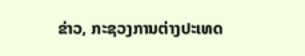ຂ່າວ, ກະຊວງການຕ່າງປະເທດ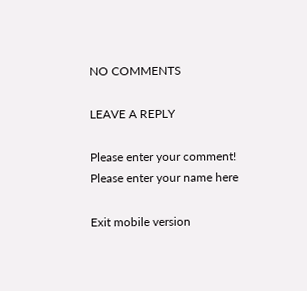NO COMMENTS

LEAVE A REPLY

Please enter your comment!
Please enter your name here

Exit mobile version